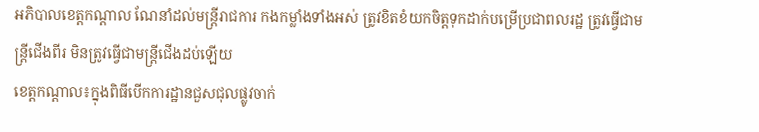អភិបាលខេត្តកណ្ដាល ណែនាំដល់មន្ត្រីរាជការ កងកម្លាំងទាំងអស់ ត្រូវខិតខំយកចិត្តទុកដាក់បម្រើប្រជាពលរដ្ឋ ត្រូវធ្វើជាមន្ត្រីជើងពីរ មិនត្រូវធ្វើជាមន្ត្រីជើងដប់ឡើយ
ខេត្តកណ្ដាល៖ក្នុងពិធីបើកការដ្ឋានជួសជុលផ្លូវចាក់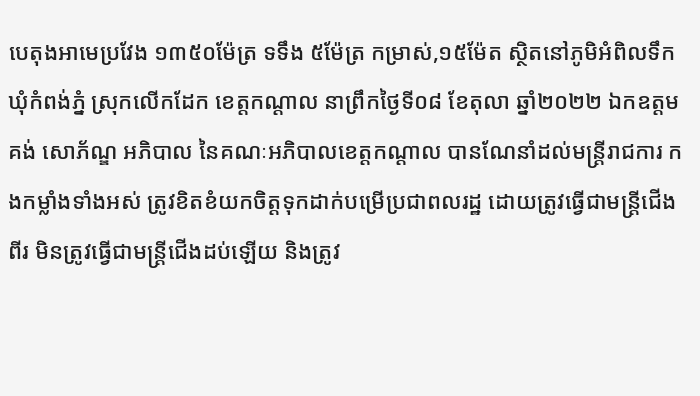បេតុងអាមេប្រវែង ១៣៥០ម៉ែត្រ ទទឹង ៥ម៉ែត្រ កម្រាស់,១៥ម៉ែត ស្ថិតនៅភូមិអំពិលទឹក ឃុំកំពង់ភ្នំ ស្រុកលើកដែក ខេត្តកណ្ដាល នាព្រឹកថ្ងៃទី០៨ ខែតុលា ឆ្នាំ២០២២ ឯកឧត្តម គង់ សោភ័ណ្ឌ អភិបាល នៃគណៈអភិបាលខេត្តកណ្ដាល បានណែនាំដល់មន្ត្រីរាជការ កងកម្លាំងទាំងអស់ ត្រូវខិតខំយកចិត្តទុកដាក់បម្រើប្រជាពលរដ្ឋ ដោយត្រូវធ្វើជាមន្ត្រីជើងពីរ មិនត្រូវធ្វើជាមន្ត្រីជើងដប់ឡើយ និងត្រូវ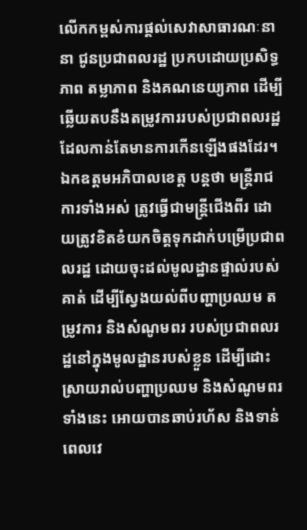លើកកម្ពស់ការផ្តល់សេវាសាធារណៈនានា ជូនប្រជាពលរដ្ឋ ប្រកបដោយប្រសិទ្ធភាព តម្លាភាព និងគណនេយ្យភាព ដើម្បីឆ្លើយតបនឹងតម្រូវការរបស់ប្រជាពលរដ្ឋ ដែលកាន់តែមានការកើនឡើងផងដែរ។
ឯកឧត្តមអភិបាលខេត្ត បន្តថា មន្ត្រីរាជការទាំងអស់ ត្រូវធ្វើជាមន្ត្រីជើងពីរ ដោយត្រូវខិតខំយកចិត្តទុកដាក់បម្រើប្រជាពលរដ្ឋ ដោយចុះដល់មូលដ្ឋានផ្ទាល់របស់គាត់ ដើម្បីស្វែងយល់ពីបញ្ហាប្រឈម តម្រូវការ និងសំណូមពរ របស់ប្រជាពលរដ្ឋនៅក្នុងមូលដ្ឋានរបស់ខ្លួន ដើម្បីដោះស្រាយរាល់បញ្ហាប្រឈម និងសំណូមពរទាំងនេះ អោយបានឆាប់រហ័ស និងទាន់ពេលវេ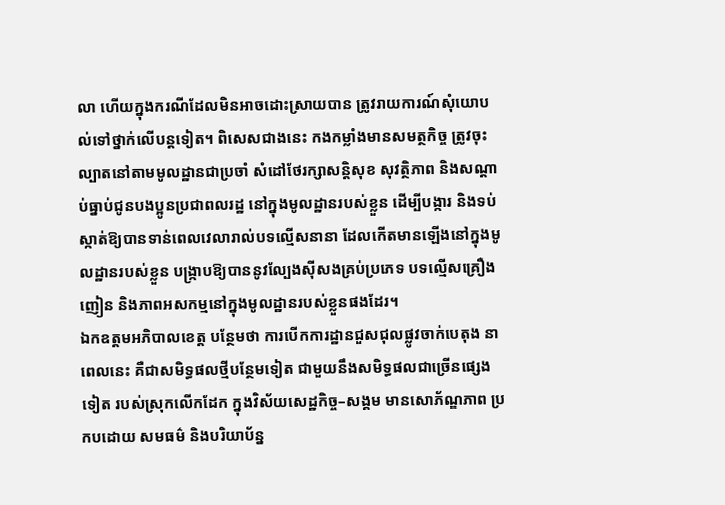លា ហើយក្នុងករណីដែលមិនអាចដោះស្រាយបាន ត្រូវរាយការណ៍សុំយោបល់ទៅថ្នាក់លើបន្តទៀត។ ពិសេសជាងនេះ កងកម្លាំងមានសមត្ថកិច្ច ត្រូវចុះល្បាតនៅតាមមូលដ្ឋានជាប្រចាំ សំដៅថែរក្សាសន្តិសុខ សុវត្ថិភាព និងសណ្ដាប់ធ្នាប់ជូនបងប្អូនប្រជាពលរដ្ឋ នៅក្នុងមូលដ្ឋានរបស់ខ្លួន ដើម្បីបង្ការ និងទប់ស្កាត់ឱ្យបានទាន់ពេលវេលារាល់បទល្មើសនានា ដែលកើតមានឡើងនៅក្នុងមូលដ្ឋានរបស់ខ្លួន បង្ក្រាបឱ្យបាននូវល្បែងស៊ីសងគ្រប់ប្រភេទ បទល្មើសគ្រឿងញៀន និងភាពអសកម្មនៅក្នុងមូលដ្ឋានរបស់ខ្លួនផងដែរ។
ឯកឧត្តមអភិបាលខេត្ត បន្ថែមថា ការបើកការដ្ឋានជួសជុលផ្លូវចាក់បេតុង នាពេលនេះ គឺជាសមិទ្ធផលថ្មីបន្ថែមទៀត ជាមួយនឹងសមិទ្ធផលជាច្រើនផ្សេងទៀត របស់ស្រុកលើកដែក ក្នុងវិស័យសេដ្ឋកិច្ច–សង្គម មានសោភ័ណ្ឌភាព ប្រកបដោយ សមធម៌ និងបរិយាប័ន្ន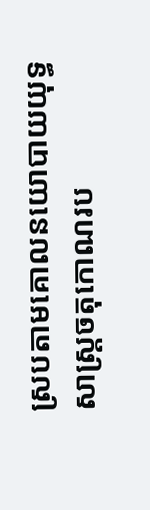ស្របតាមគោលនយោបាយយុទ្ធសាស្ត្រចតុកោណរប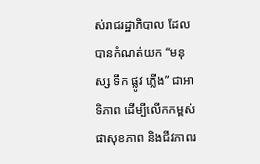ស់រាជរដ្ឋាភិបាល ដែលបានកំណត់យក “មនុស្ស ទឹក ផ្លូវ ភ្លើង” ជាអាទិភាព ដើម្បីលើកកម្ពស់ផាសុខភាព និងជីវភាពរ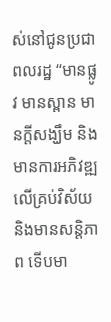ស់នៅជូនប្រជាពលរដ្ឋ “មានផ្លូវ មានស្ពាន មានក្តីសង្ឃឹម និងមានការអភិវឌ្ឍលើគ្រប់វិស័យ និងមានសន្តិភាព ទើបមា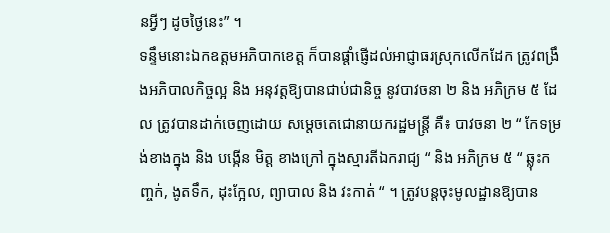នអ្វីៗ ដូចថ្ងៃនេះ” ។
ទន្ទឹមនោះឯកឧត្តមអភិបាកខេត្ត ក៏បានផ្ដាំផ្ញើដល់អាជ្ញាធរស្រុកលើកដែក ត្រូវពង្រឹងអភិបាលកិច្ចល្អ និង អនុវត្តឱ្យបានជាប់ជានិច្ច នូវបាវចនា ២ និង អភិក្រម ៥ ដែល ត្រូវបានដាក់ចេញដោយ សម្ដេចតេជោនាយករដ្ឋមន្ត្រី គឺ៖ បាវចនា ២ “ កែទម្រង់ខាងក្នុង និង បង្កើន មិត្ត ខាងក្រៅ ក្នុងស្មារតីឯករាជ្យ “ និង អភិក្រម ៥ “ ឆ្លុះកញ្ចក់, ងូតទឹក, ដុះក្អែល, ព្យាបាល និង វះកាត់ “ ។ ត្រូវបន្តចុះមូលដ្ឋានឱ្យបាន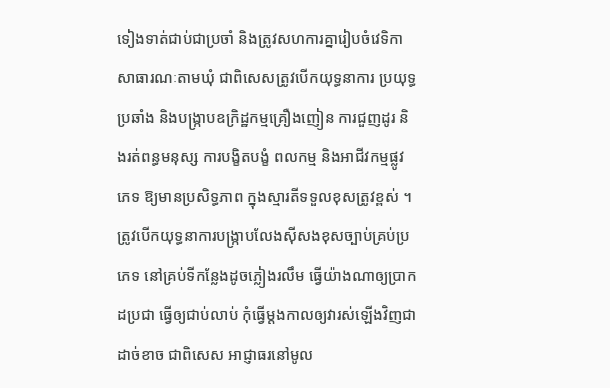ទៀងទាត់ជាប់ជាប្រចាំ និងត្រូវសហការគ្នារៀបចំវេទិកាសាធារណៈតាមឃុំ ជាពិសេសត្រូវបើកយុទ្ធនាការ ប្រយុទ្ធប្រឆាំង និងបង្ក្រាបឧក្រិដ្ឋកម្មគ្រឿងញៀន ការជួញដូរ និងរត់ពន្ធមនុស្ស ការបង្ខិតបង្ខំ ពលកម្ម និងអាជីវកម្មផ្លូវភេទ ឱ្យមានប្រសិទ្ធភាព ក្នុងស្មារតីទទួលខុសត្រូវខ្ពស់ ។ ត្រូវបើកយុទ្ធនាការបង្ក្រាបលែងស៊ីសងខុសច្បាប់គ្រប់ប្រភេទ នៅគ្រប់ទីកន្លែងដូចភ្លៀងរលឹម ធ្វើយ៉ាងណាឲ្យប្រាកដប្រជា ធ្វើឲ្យជាប់លាប់ កុំធ្វើម្តងកាលឲ្យវារស់ឡើងវិញជាដាច់ខាច ជាពិសេស អាជ្ញាធរនៅមូល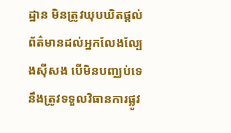ដ្ឋាន មិនត្រូវឃុបឃិតផ្ដល់ព័ត៌មានដល់អ្នកលែងល្បែងស៊ីសង បើមិនបញ្ឈប់ទេ នឹងត្រូវទទួលវិធានការផ្លូវ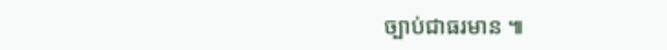ច្បាប់ជាធរមាន ៕